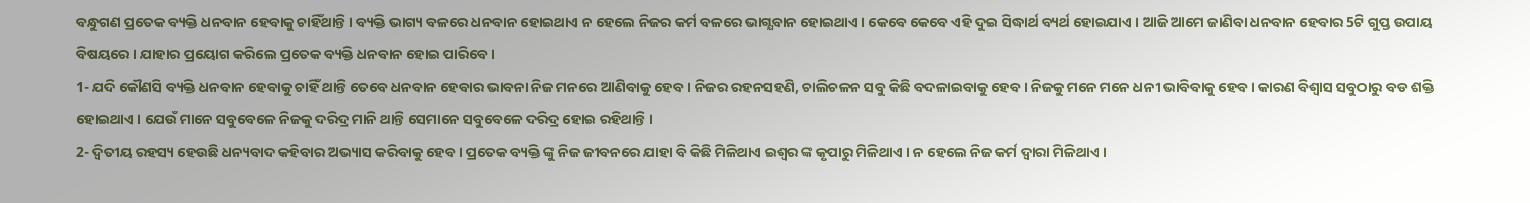ବନ୍ଧୁଗଣ ପ୍ରତେକ ବ୍ୟକ୍ତି ଧନବାନ ହେବାକୁ ଚାହିଁଥାନ୍ତି । ବ୍ୟକ୍ତି ଭାଗ୍ୟ ବଳରେ ଧନବାନ ହୋଇଥାଏ ନ ହେଲେ ନିଜର କର୍ମ ବଳରେ ଭାଗ୍ଯବାନ ହୋଇଥାଏ । କେବେ କେବେ ଏହି ଦୁଇ ସିଦ୍ଧାର୍ଥ ବ୍ୟର୍ଥ ହୋଇଯାଏ । ଆଜି ଆମେ ଜାଣିବା ଧନବାନ ହେବାର 5ଟି ଗୁପ୍ତ ଉପାୟ ବିଷୟରେ । ଯାହାର ପ୍ରୟୋଗ କରିଲେ ପ୍ରତେକ ବ୍ୟକ୍ତି ଧନବାନ ହୋଇ ପାରିବେ ।
1- ଯଦି କୌଣସି ବ୍ୟକ୍ତି ଧନବାନ ହେବାକୁ ଚାହିଁ ଥାନ୍ତି ତେବେ ଧନବାନ ହେବାର ଭାବନା ନିଜ ମନରେ ଆଣିବାକୁ ହେବ । ନିଜର ରହନସହଣି, ଚାଲିଚଳନ ସବୁ କିଛି ବଦଳାଇବାକୁ ହେବ । ନିଜକୁ ମନେ ମନେ ଧନୀ ଭାବିବାକୁ ହେବ । କାରଣ ବିଶ୍ଵାସ ସବୁଠାରୁ ବଡ ଶକ୍ତି ହୋଇଥାଏ । ଯେଉଁ ମାନେ ସବୁବେଳେ ନିଜକୁ ଦରିଦ୍ର ମାନି ଥାନ୍ତି ସେମାନେ ସବୁବେଳେ ଦରିଦ୍ର ହୋଇ ରହିଥାନ୍ତି ।
2- ଦ୍ଵିତୀୟ ରହସ୍ୟ ହେଉଛି ଧନ୍ୟବାଦ କହିବାର ଅଭ୍ୟାସ କରିବାକୁ ହେବ । ପ୍ରତେକ ବ୍ୟକ୍ତି ଙ୍କୁ ନିଜ ଜୀବନରେ ଯାହା ବି କିଛି ମିଳିଥାଏ ଇଶ୍ଵର ଙ୍କ କୃପାରୁ ମିଳିଥାଏ । ନ ହେଲେ ନିଜ କର୍ମ ଦ୍ଵାରା ମିଳିଥାଏ ।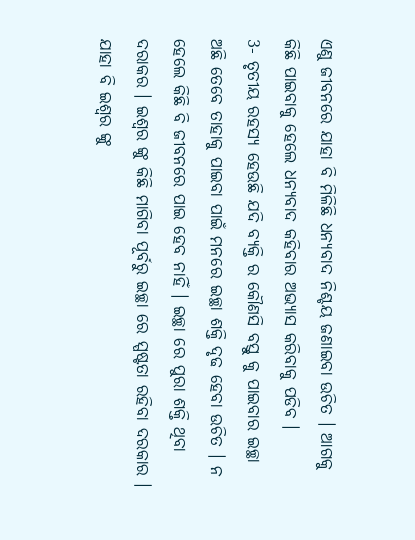ଏଣୁ ଜୀବନରେ ଯାହା ବି ମିଳିଛି ଧନ୍ୟବାଦ ନିଶ୍ଚୟ ଜଣାଇବା ଉଚିତ । ଆଗକୁ କିଛି ପାଇବାକୁ ହେଲେ ଧନ୍ୟବାଦ କହିବାର ଅଭ୍ଯାସ କରିବାକୁ ପଡିବ ।
3- ତୃତୀୟ ରହସ୍ୟ ହେଉଛି ଯଦି ବ୍ୟକ୍ତି ର କୌଣସି ବସ୍ତୁ କୁ ପାଇବାର ଇଚ୍ଛା ଅଛି ତେବେ ତାହାକୁ ପାଇବା ପାଇଁ ମନରେ ଇଚ୍ଛା ଶକ୍ତି ଦୃଢ ହେବା ଉଚିତ । ନ ହେଲେ କିଛି ବି ଜୀବନରେ ପାଇ ହେବ ନାହିଁ । ଇଚ୍ଛା ରେ ପୁରା ଶକ୍ତି ଥିବା ଦରାକର । ଇଶ୍ଵର ଙ୍କୁ କିଛି ମାଗିବା ପୂର୍ବରୁ ଇଚ୍ଛା ରେ ସ୍ପଷ୍ଟତା ରହିବା ଦରକାର । ଯାହା ବି ଇଶ୍ଵର ଙ୍କୁ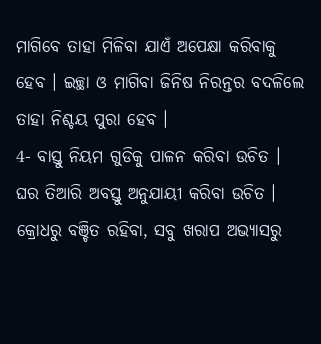ମାଗିବେ ତାହା ମିଳିବା ଯାଏଁ ଅପେକ୍ଷା କରିବାକୁ ହେବ । ଇଚ୍ଛା ଓ ମାଗିବା ଜିନିଷ ନିରନ୍ତର ବଦଳିଲେ ତାହା ନିଶ୍ଚୟ ପୁରା ହେବ ।
4- ବାସ୍ତୁ ନିୟମ ଗୁଡିକୁ ପାଳନ କରିବା ଉଚିତ । ଘର ତିଆରି ଅବସ୍ତୁ ଅନୁଯାୟୀ କରିବା ଉଚିତ । କ୍ରୋଧରୁ ବଞ୍ଚିତ ରହିବା, ସବୁ ଖରାପ ଅଭ୍ୟାସରୁ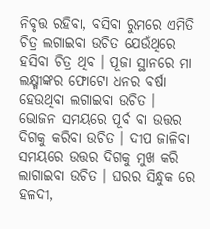ନିବୃତ୍ତ ରହିବା, ବସିବା ରୁମରେ ଏମିତି ଚିତ୍ର ଲଗାଇବା ଉଚିତ ଯେଉଁଥିରେ ହସିବା ଚିତ୍ର ଥିବ । ପୂଜା ସ୍ଥାନରେ ମା ଲକ୍ଷ୍ମୀଙ୍କର ଫୋଟୋ ଧନର ବର୍ଷା ହେଉଥିବା ଲଗାଇବା ଉଚିତ । ଭୋଜନ ସମୟରେ ପୂର୍ବ ବା ଉତ୍ତର ଦିଗକୁ କରିବା ଉଚିତ । ଦୀପ ଜାଳିବା ସମୟରେ ଉତ୍ତର ଦିଗକୁ ମୁଖ କରି ଲାଗାଇବା ଉଚିତ । ଘରର ସିନ୍ଧୁକ ରେ ହଳଦୀ,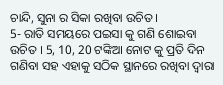ଚାନ୍ଦି, ସୁନା ର ସିକା ରଖିବା ଉଚିତ ।
5- ରାତି ସମୟରେ ପଇସା କୁ ଗଣି ଶୋଇବା ଉଚିତ । 5, 10, 20 ଟଙ୍କିଆ ନୋଟ କୁ ପ୍ରତି ଦିନ ଗଣିବା ସହ ଏହାକୁ ସଠିକ ସ୍ଥାନରେ ରଖିବା ଦ୍ଵାରା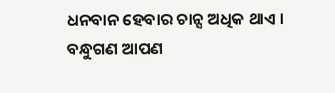ଧନବାନ ହେବାର ଚାନ୍ସ ଅଧିକ ଥାଏ ।
ବନ୍ଧୁଗଣ ଆପଣ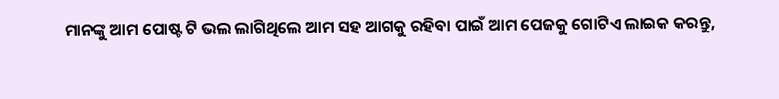ମାନଙ୍କୁ ଆମ ପୋଷ୍ଟ ଟି ଭଲ ଲାଗିଥିଲେ ଆମ ସହ ଆଗକୁ ରହିବା ପାଇଁ ଆମ ପେଜକୁ ଗୋଟିଏ ଲାଇକ କରନ୍ତୁ,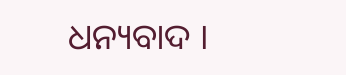ଧନ୍ୟବାଦ ।